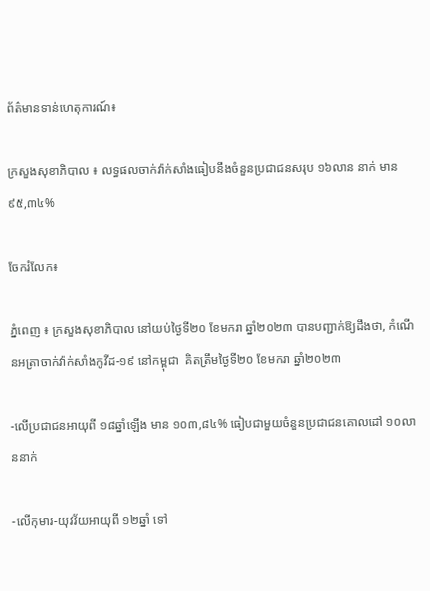ព័ត៌មានទាន់ហេតុការណ៍៖

ក្រសួងសុខាភិបាល ៖ លទ្ធផលចាក់វ៉ាក់សាំងធៀបនឹងចំនួនប្រជាជនសរុប ១៦លាន នាក់ មាន ៩៥,៣៤%

ចែករំលែក៖

ភ្នំពេញ ៖ ក្រសួងសុខាភិបាល នៅយប់ថ្ងៃទី២០ ខែមករា ឆ្នាំ២០២៣ បានបញ្ជាក់ឱ្យដឹងថា, កំណេីនអត្រាចាក់វ៉ាក់សាំងកូវីដ-១៩ នៅកម្ពុជា  គិតត្រឹមថ្ងៃទី២០ ខែមករា ឆ្នាំ២០២៣

-លើប្រជាជនអាយុពី ១៨ឆ្នាំឡើង មាន ១០៣,៨៤% ធៀបជាមួយចំនួនប្រជាជនគោលដៅ ១០លាននាក់

-លើកុមារ-យុវវ័យអាយុពី ១២ឆ្នាំ ទៅ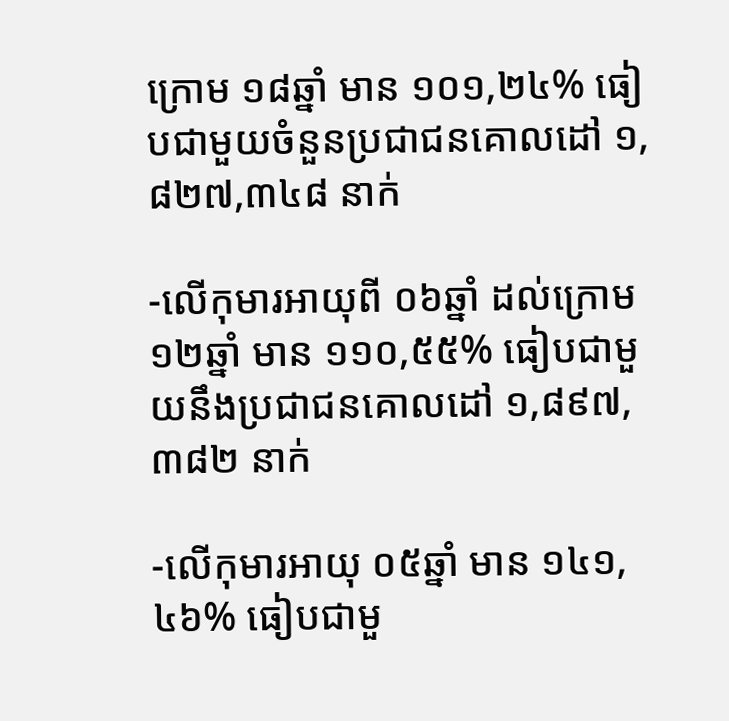ក្រោម ១៨ឆ្នាំ មាន ១០១,២៤% ធៀបជាមួយចំនួនប្រជាជនគោលដៅ ១,៨២៧,៣៤៨ នាក់

-លើកុមារអាយុពី ០៦ឆ្នាំ ដល់ក្រោម ១២ឆ្នាំ មាន ១១០,៥៥% ធៀបជាមួយនឹងប្រជាជនគោលដៅ ១,៨៩៧, ៣៨២ នាក់

-លើកុមារអាយុ ០៥ឆ្នាំ មាន ១៤១,៤៦% ធៀបជាមួ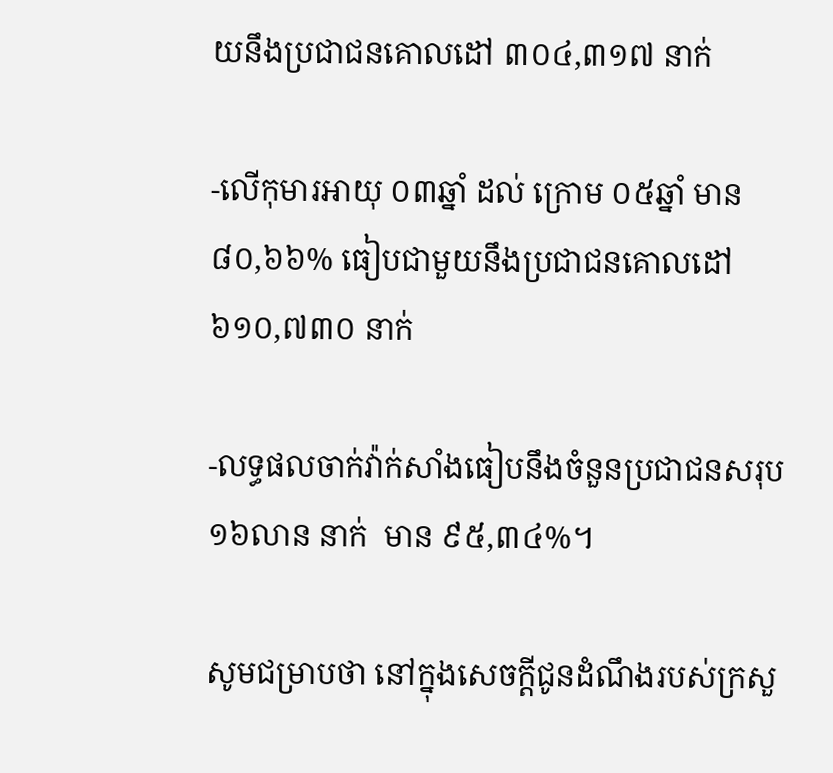យនឹងប្រជាជនគោលដៅ ៣០៤,៣១៧ នាក់

-លើកុមារអាយុ ០៣ឆ្នាំ ដល់ ក្រោម ០៥ឆ្នាំ មាន ៨០,៦៦% ធៀបជាមួយនឹងប្រជាជនគោលដៅ ៦១០,៧៣០ នាក់

-លទ្ធផលចាក់វ៉ាក់សាំងធៀបនឹងចំនួនប្រជាជនសរុប ១៦លាន នាក់  មាន ៩៥,៣៤%។

សូមជម្រាបថា នៅក្នុងសេចក្ដីជូនដំណឹងរបស់ក្រសួ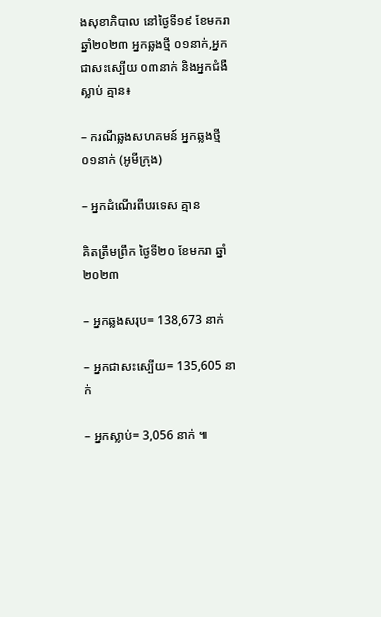ងសុខាភិបាល នៅថ្ងៃទី១៩ ខែមករា ឆ្នាំ២០២៣ អ្នកឆ្លងថ្មី ០១នាក់,អ្នកជាសះស្បើយ ០៣នាក់ និងអ្នកជំងឺស្លាប់ គ្មាន៖

– ករណីឆ្លងសហគមន៍ អ្នកឆ្លងថ្មី ០១នាក់ (អូមីក្រុង)

– អ្នកដំណើរពីបរទេស គ្មាន

គិតត្រឹមព្រឹក ថ្ងៃទី២០ ខែមករា ឆ្នាំ២០២៣

– អ្នកឆ្លងសរុប= 138,673 នាក់

– អ្នកជាសះស្បើយ= 135,605 នាក់

– អ្នកស្លាប់= 3,056 នាក់ ៕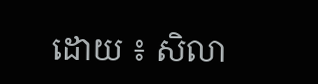ដោយ ៖ សិលា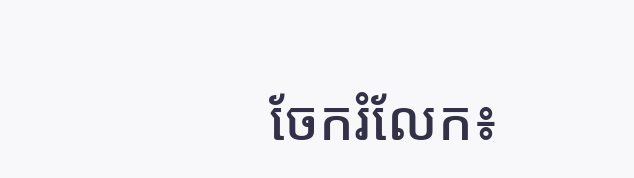ចែករំលែក៖